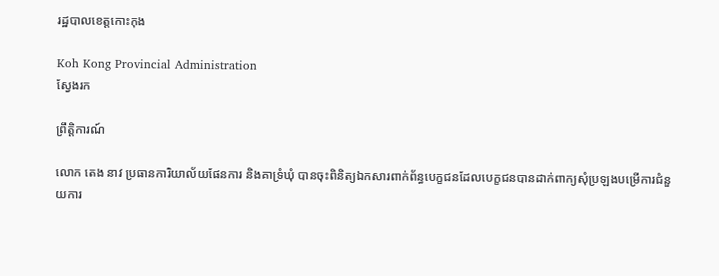រដ្ឋបាលខេត្តកោះកុង

Koh Kong Provincial Administration
ស្វែងរក

ព្រឹត្តិការណ៍

លោក តេង នាវ ប្រធានការិយាល័យផែនការ និងគាទ្រំឃុំ បានចុះពិនិត្យឯកសារពាក់ព័ន្ធបេក្ខជនដែលបេក្ខជនបានដាក់ពាក្យសុំប្រឡងបម្រើការជំនួយការ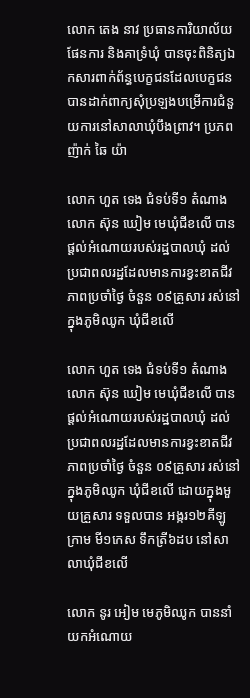លោក តេង នាវ ប្រធានការិយាល័យផែនការ និងគាទ្រំឃុំ បានចុះពិនិត្យឯកសារពាក់ព័ន្ធបេក្ខជនដែលបេក្ខជនបានដាក់ពាក្យសុំប្រឡងបម្រើការជំនួយការនៅសាលាឃុំបឹងព្រាវ។ ប្រភព ញ៉ាក់ ឆៃ យ៉ា

លោក ហួត ទេង ជំទប់ទី១ តំណាងលោក ស៊ុន ឃៀម មេឃុំជីខលើ បានផ្តល់អំណោយរបស់រដ្ឋបាលឃុំ ដល់ប្រជាពលរដ្ឋដែលមានការខ្វះខាតជីវភាពប្រចាំថ្ងៃ ចំនួន ០៩គ្រួសារ រស់នៅក្នុងភូមិឈូក ឃុំជីខលើ

លោក ហួត ទេង ជំទប់ទី១ តំណាងលោក ស៊ុន ឃៀម មេឃុំជីខលើ បានផ្តល់អំណោយរបស់រដ្ឋបាលឃុំ ដល់ប្រជាពលរដ្ឋដែលមានការខ្វះខាតជីវភាពប្រចាំថ្ងៃ ចំនួន ០៩គ្រួសារ រស់នៅក្នុងភូមិឈូក ឃុំជីខលើ ដោយក្នុងមួយគ្រួសារ ទទួលបាន អង្ករ១២គីឡូក្រាម មី១កេស ទឹកត្រី៦ដប នៅសាលាឃុំជីខលើ

លោក នូរ អៀម មេភូមិឈូក បាននាំយកអំណោយ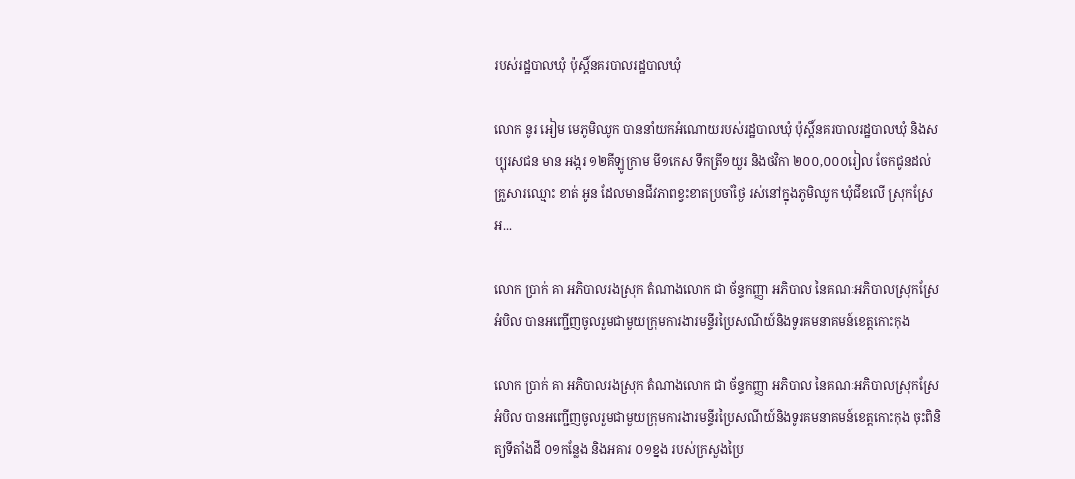របស់រដ្ឋបាលឃុំ ប៉ុស្តិ៍នគរបាលរដ្ឋបាលឃុំ

លោក នូរ អៀម មេភូមិឈូក បាននាំយកអំណោយរបស់រដ្ឋបាលឃុំ ប៉ុស្តិ៍នគរបាលរដ្ឋបាលឃុំ និងសប្បុរសជន មាន អង្ករ ១២គីឡូក្រាម មី១កេស ទឹកត្រី១យួរ និងថវិកា ២០០,០០០រៀល ចែកជូនដល់គ្រួសារឈ្មោះ ខាត់ អូន ដែលមានជីវភាពខ្វះខាតប្រចាំថ្ងៃ រស់នៅក្នុងភូមិឈូក ឃុំជីខលើ ស្រុកស្រែអ...

លោក ប្រាក់ គា អភិបាលរងស្រុក តំណាងលោក ជា ច័ន្ទកញ្ញា អភិបាល នៃគណៈអភិបាលស្រុកស្រែអំបិល បានអញ្ជើញចូលរួមជាមួយក្រុមការងារមន្ទីរប្រៃសណីយ៍និងទូរគមនាគមន៍ខេត្តកោះកុង

លោក ប្រាក់ គា អភិបាលរងស្រុក តំណាងលោក ជា ច័ន្ទកញ្ញា អភិបាល នៃគណៈអភិបាលស្រុកស្រែអំបិល បានអញ្ជើញចូលរួមជាមួយក្រុមការងារមន្ទីរប្រៃសណីយ៍និងទូរគមនាគមន៍ខេត្តកោះកុង ចុះពិនិត្យទីតាំងដី ០១កន្លែង និងអគារ ០១ខ្នង របស់ក្រសួងប្រៃ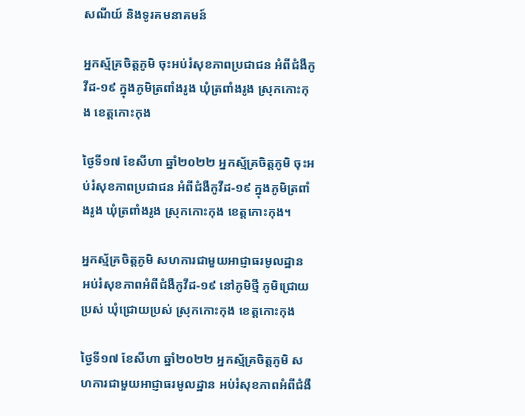សណីយ៍ និងទូរគមនាគមន៍

អ្នកស្ម័គ្រចិត្តភូមិ ចុះអប់រំសុខភាពប្រជាជន អំពីជំងឺកូវីដ-១៩ ក្នុងភូមិត្រពាំងរូង ឃុំត្រពាំងរូង ស្រុកកោះកុង ខេត្តកោះកុង

ថ្ងៃទី១៧ ខែសីហា ឆ្នាំ២០២២ អ្នកស្ម័គ្រចិត្តភូមិ ចុះអប់រំសុខភាពប្រជាជន អំពីជំងឺកូវីដ-១៩ ក្នុងភូមិត្រពាំងរូង ឃុំត្រពាំងរូង ស្រុកកោះកុង ខេត្តកោះកុង។

អ្នកស្ម័គ្រចិត្តភូមិ សហការជាមួយអាជ្ញាធរមូលដ្ឋាន អប់រំសុខភាពអំពីជំងឺកូវីដ-១៩ នៅភូមិថ្មី ភូមិជ្រោយប្រស់ ឃុំជ្រោយប្រស់ ស្រុកកោះកុង ខេត្តកោះកុង

ថ្ងៃទី១៧ ខែសីហា ឆ្នាំ២០២២ អ្នកស្ម័គ្រចិត្តភូមិ សហការជាមួយអាជ្ញាធរមូលដ្ឋាន អប់រំសុខភាពអំពីជំងឺ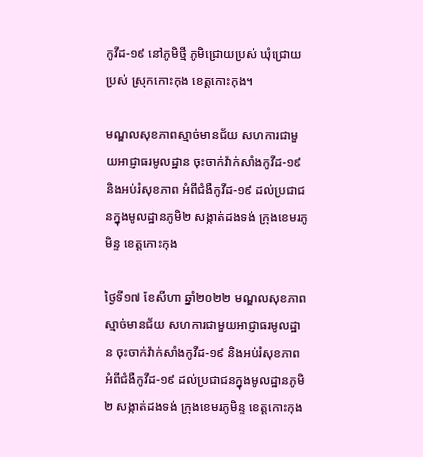កូវីដ-១៩ នៅភូមិថ្មី ភូមិជ្រោយប្រស់ ឃុំជ្រោយប្រស់ ស្រុកកោះកុង ខេត្តកោះកុង។

មណ្ឌលសុខភាពស្មាច់មានជ័យ សហការជាមួយអាជ្ញាធរមូលដ្ឋាន ចុះចាក់វ៉ាក់សាំងកូវីដ-១៩ និងអប់រំសុខភាព អំពីជំងឺកូវីដ-១៩ ដល់ប្រជាជនក្នុងមូលដ្ឋានភូមិ២ សង្កាត់ដងទង់ ក្រុងខេមរភូមិន្ទ ខេត្តកោះកុង

ថ្ងៃទី១៧ ខែសីហា ឆ្នាំ២០២២ មណ្ឌលសុខភាពស្មាច់មានជ័យ សហការជាមួយអាជ្ញាធរមូលដ្ឋាន ចុះចាក់វ៉ាក់សាំងកូវីដ-១៩ និងអប់រំសុខភាព អំពីជំងឺកូវីដ-១៩ ដល់ប្រជាជនក្នុងមូលដ្ឋានភូមិ២ សង្កាត់ដងទង់ ក្រុងខេមរភូមិន្ទ ខេត្តកោះកុង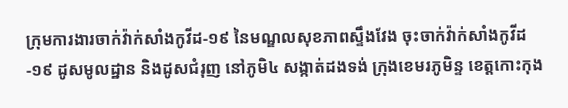ក្រុមការងារចាក់វ៉ាក់សាំងកូវីដ-១៩ នៃមណ្ឌលសុខភាពស្ទឹងវែង ចុះចាក់វ៉ាក់សាំងកូវីដ-១៩ ដូសមូលដ្ឋាន និងដូសជំរុញ នៅភូមិ៤ សង្កាត់ដងទង់ ក្រុងខេមរភូមិន្ទ ខេត្តកោះកុង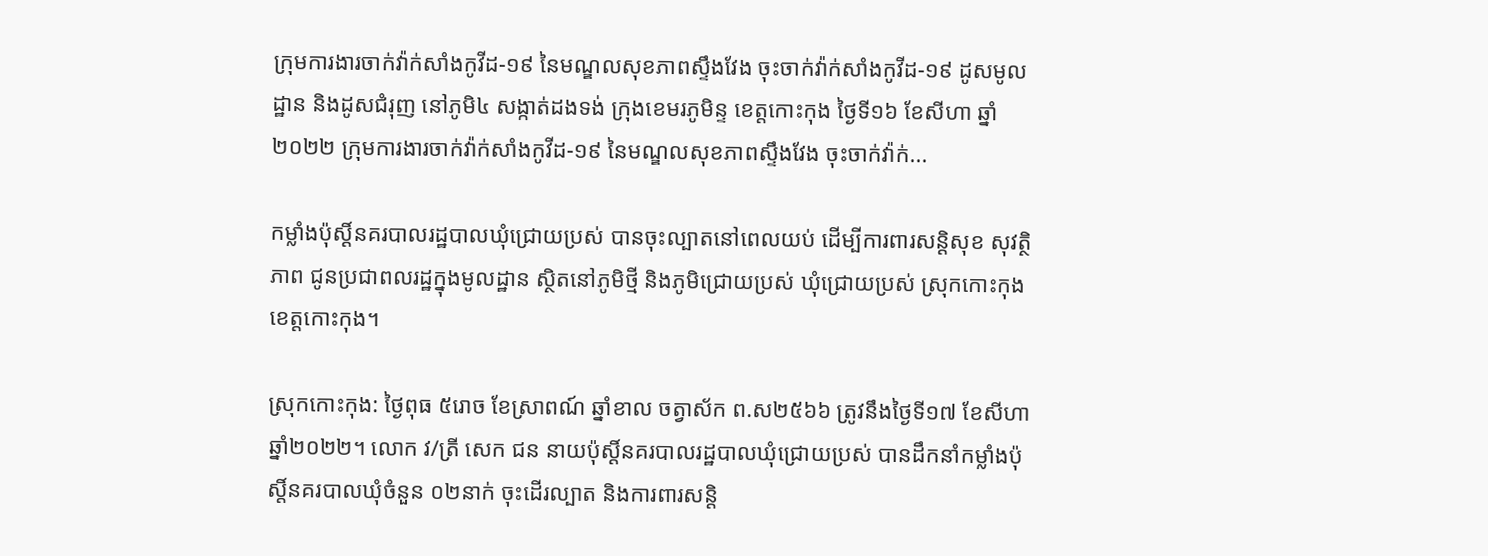ក្រុមការងារចាក់វ៉ាក់សាំងកូវីដ-១៩ នៃមណ្ឌលសុខភាពស្ទឹងវែង ចុះចាក់វ៉ាក់សាំងកូវីដ-១៩ ដូសមូលដ្ឋាន និងដូសជំរុញ នៅភូមិ៤ សង្កាត់ដងទង់ ក្រុងខេមរភូមិន្ទ ខេត្តកោះកុង ថ្ងៃទី១៦ ខែសីហា ឆ្នាំ២០២២ ក្រុមការងារចាក់វ៉ាក់សាំងកូវីដ-១៩ នៃមណ្ឌលសុខភាពស្ទឹងវែង ចុះចាក់វ៉ាក់...

កម្លាំងប៉ុស្តិ៍នគរបាលរដ្ឋបាលឃុំជ្រោយប្រស់ បានចុះល្បាតនៅពេលយប់ ដើម្បីការពារសន្តិសុខ សុវត្ថិភាព ជូនប្រជាពលរដ្ឋក្នុងមូលដ្ឋាន ស្ថិតនៅភូមិថ្មី និងភូមិជ្រោយប្រស់ ឃុំជ្រោយប្រស់ ស្រុកកោះកុង ខេត្តកោះកុង។

ស្រុកកោះកុង: ថ្ងៃពុធ ៥រោច ខែស្រាពណ៍ ឆ្នាំខាល ចត្វាស័ក ព.ស២៥៦៦ ត្រូវនឹងថ្ងៃទី១៧ ខែសីហា ឆ្នាំ២០២២។ លោក វ/ត្រី សេក ជន នាយប៉ុស្តិ៍នគរបាលរដ្ឋបាលឃុំជ្រោយប្រស់ បានដឹកនាំកម្លាំងប៉ុស្តិ៍នគរបាលឃុំចំនួន ០២នាក់ ចុះដើរល្បាត និងការពារសន្តិ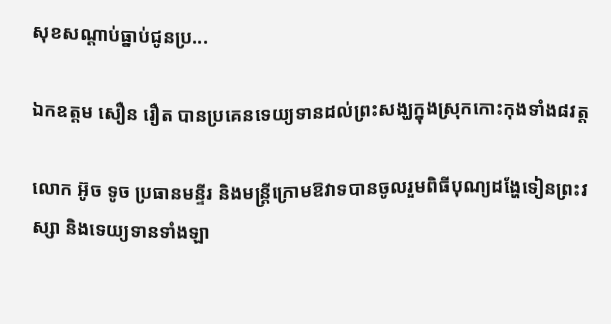សុខសណ្តាប់ធ្នាប់ជូនប្រ...

ឯកឧត្តម សឿន រឿត បានប្រគេនទេយ្យទានដល់ព្រះសង្ឃក្នុងស្រុកកោះកុងទាំង៨វត្ត

លោក អ៊ូច ទូច ប្រធានមន្ទីរ និងមន្ត្រីក្រោមឱវាទបានចូលរួមពិធីបុណ្យដង្ហែទៀនព្រះវស្សា និងទេយ្យទានទាំងឡា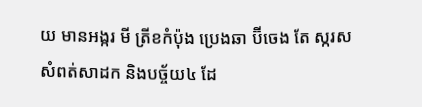យ មានអង្ករ មី ត្រីខកំប៉ុង ប្រេងឆា ប៊ីចេង តែ ស្ករស សំពត់សាដក និងបច្ច័យ៤ ដែ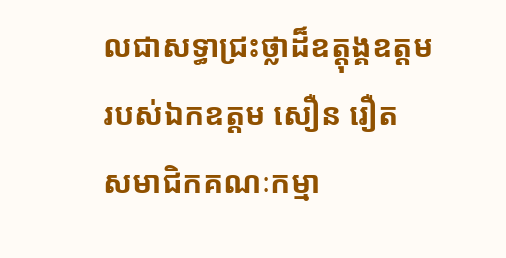លជាសទ្ធាជ្រះថ្លាដ៏ឧត្តុង្គឧត្តមរបស់ឯកឧត្តម សឿន រឿត សមាជិកគណៈកម្មា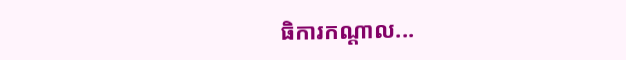ធិការកណ្ដាល...